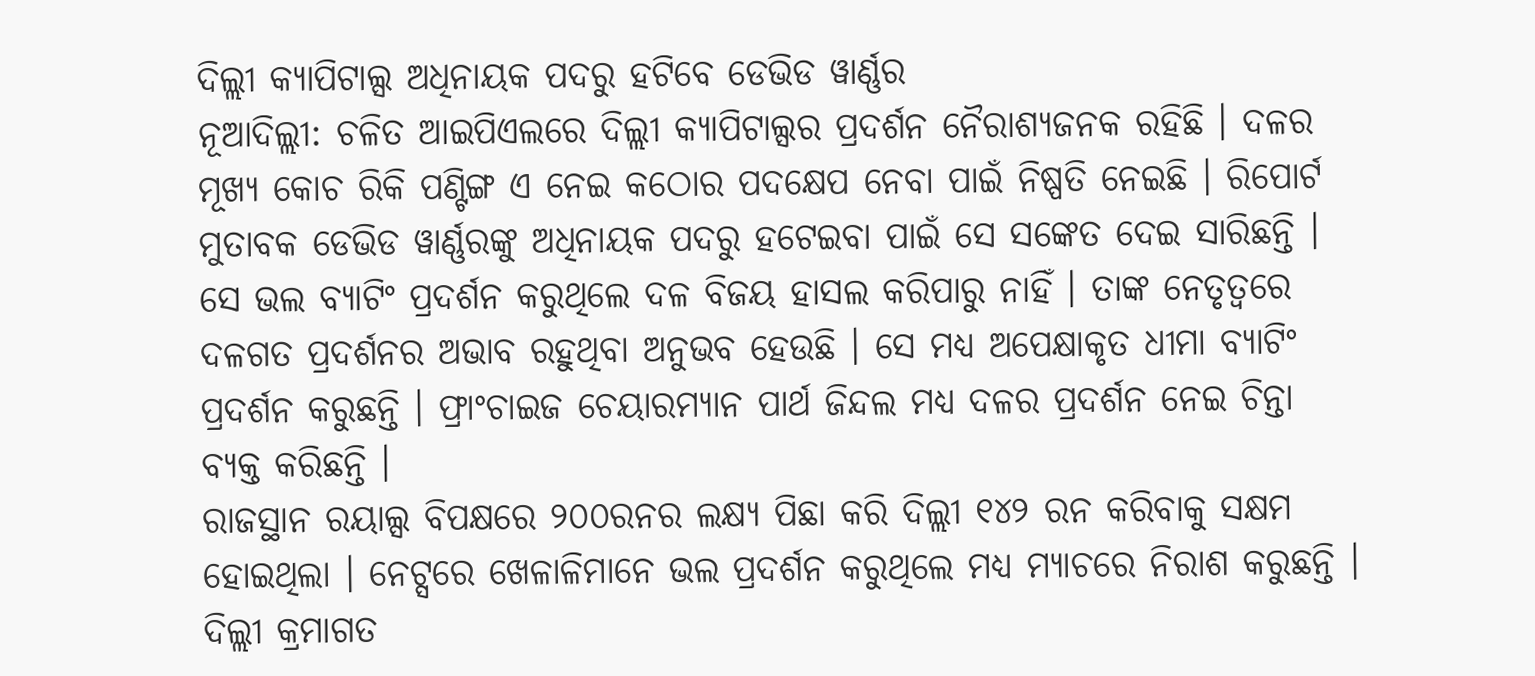ଦିଲ୍ଲୀ କ୍ୟାପିଟାଲ୍ସ ଅଧିନାୟକ ପଦରୁ ହଟିବେ ଡେଭିଡ ୱାର୍ଣ୍ଣର
ନୂଆଦିଲ୍ଲୀ: ଚଳିତ ଆଇପିଏଲରେ ଦିଲ୍ଲୀ କ୍ୟାପିଟାଲ୍ସର ପ୍ରଦର୍ଶନ ନୈରାଶ୍ୟଜନକ ରହିଛି । ଦଳର ମୂଖ୍ୟ କୋଚ ରିକି ପଣ୍ଟିଙ୍ଗ ଏ ନେଇ କଠୋର ପଦକ୍ଷେପ ନେବା ପାଇଁ ନିଷ୍ପତି ନେଇଛି । ରିପୋର୍ଟ ମୁତାବକ ଡେଭିଡ ୱାର୍ଣ୍ଣରଙ୍କୁ ଅଧିନାୟକ ପଦରୁ ହଟେଇବା ପାଇଁ ସେ ସଙ୍କେତ ଦେଇ ସାରିଛନ୍ତି । ସେ ଭଲ ବ୍ୟାଟିଂ ପ୍ରଦର୍ଶନ କରୁଥିଲେ ଦଳ ବିଜୟ ହାସଲ କରିପାରୁ ନାହିଁ । ତାଙ୍କ ନେତୃତ୍ୱରେ ଦଳଗତ ପ୍ରଦର୍ଶନର ଅଭାବ ରହୁଥିବା ଅନୁଭବ ହେଉଛି । ସେ ମଧ୍ୟ ଅପେକ୍ଷାକୃତ ଧୀମା ବ୍ୟାଟିଂ ପ୍ରଦର୍ଶନ କରୁଛନ୍ତି । ଫ୍ରାଂଚାଇଜ ଚେୟାରମ୍ୟାନ ପାର୍ଥ ଜିନ୍ଦଲ ମଧ୍ୟ ଦଳର ପ୍ରଦର୍ଶନ ନେଇ ଚିନ୍ତା ବ୍ୟକ୍ତ କରିଛନ୍ତି ।
ରାଜସ୍ଥାନ ରୟାଲ୍ସ ବିପକ୍ଷରେ ୨୦୦ରନର ଲକ୍ଷ୍ୟ ପିଛା କରି ଦିଲ୍ଲୀ ୧୪୨ ରନ କରିବାକୁ ସକ୍ଷମ ହୋଇଥିଲା । ନେଟ୍ସରେ ଖେଳାଳିମାନେ ଭଲ ପ୍ରଦର୍ଶନ କରୁଥିଲେ ମଧ୍ୟ ମ୍ୟାଚରେ ନିରାଶ କରୁଛନ୍ତି । ଦିଲ୍ଲୀ କ୍ରମାଗତ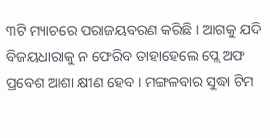୩ଟି ମ୍ୟାଚରେ ପରାଜୟବରଣ କରିଛି । ଆଗକୁ ଯଦି ବିଜୟଧାରାକୁ ନ ଫେରିବ ତାହାହେଲେ ପ୍ଲେ ଅଫ ପ୍ରବେଶ ଆଶା କ୍ଷୀଣ ହେବ । ମଙ୍ଗଳବାର ସୁଦ୍ଧା ଟିମ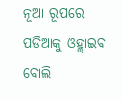ନୂଆ ରୂପରେ ପଡିଆକୁ ଓହ୍ଲାଇବ ବୋଲି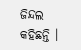ଜିନ୍ଦଲ କହିଛନ୍ତି ।